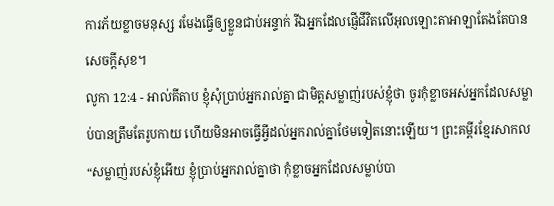ការភ័យខ្លាចមនុស្ស រមែងធ្វើឲ្យខ្លួនជាប់អន្ទាក់ រីឯអ្នកដែលផ្ញើជីវិតលើអុលឡោះតាអាឡាតែងតែបានសេចក្ដីសុខ។
លូកា 12:4 - អាល់គីតាប ខ្ញុំសុំប្រាប់អ្នករាល់គ្នា ជាមិត្ដសម្លាញ់របស់ខ្ញុំថា ចូរកុំខ្លាចអស់អ្នកដែលសម្លាប់បានត្រឹមតែរូបកាយ ហើយមិនអាចធ្វើអ្វីដល់អ្នករាល់គ្នាថែមទៀតនោះឡើយ។ ព្រះគម្ពីរខ្មែរសាកល “សម្លាញ់របស់ខ្ញុំអើយ ខ្ញុំប្រាប់អ្នករាល់គ្នាថា កុំខ្លាចអ្នកដែលសម្លាប់បា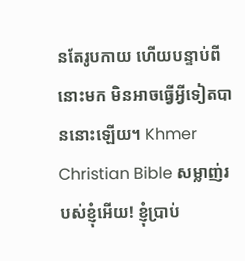នតែរូបកាយ ហើយបន្ទាប់ពីនោះមក មិនអាចធ្វើអ្វីទៀតបាននោះឡើយ។ Khmer Christian Bible សម្លាញ់របស់ខ្ញុំអើយ! ខ្ញុំប្រាប់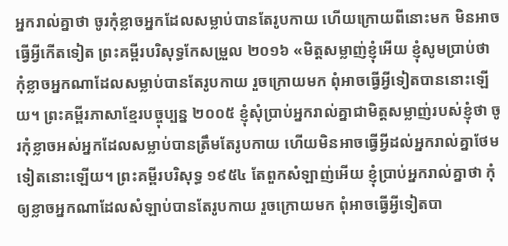អ្នករាល់គ្នាថា ចូរកុំខ្លាចអ្នកដែលសម្លាប់បានតែរូបកាយ ហើយក្រោយពីនោះមក មិនអាចធ្វើអ្វីកើតទៀត ព្រះគម្ពីរបរិសុទ្ធកែសម្រួល ២០១៦ «មិត្តសម្លាញ់ខ្ញុំអើយ ខ្ញុំសូមប្រាប់ថា កុំខ្លាចអ្នកណាដែលសម្លាប់បានតែរូបកាយ រួចក្រោយមក ពុំអាចធ្វើអ្វីទៀតបាននោះឡើយ។ ព្រះគម្ពីរភាសាខ្មែរបច្ចុប្បន្ន ២០០៥ ខ្ញុំសុំប្រាប់អ្នករាល់គ្នាជាមិត្តសម្លាញ់របស់ខ្ញុំថា ចូរកុំខ្លាចអស់អ្នកដែលសម្លាប់បានត្រឹមតែរូបកាយ ហើយមិនអាចធ្វើអ្វីដល់អ្នករាល់គ្នាថែមទៀតនោះឡើយ។ ព្រះគម្ពីរបរិសុទ្ធ ១៩៥៤ តែពួកសំឡាញ់អើយ ខ្ញុំប្រាប់អ្នករាល់គ្នាថា កុំឲ្យខ្លាចអ្នកណាដែលសំឡាប់បានតែរូបកាយ រួចក្រោយមក ពុំអាចធ្វើអ្វីទៀតបា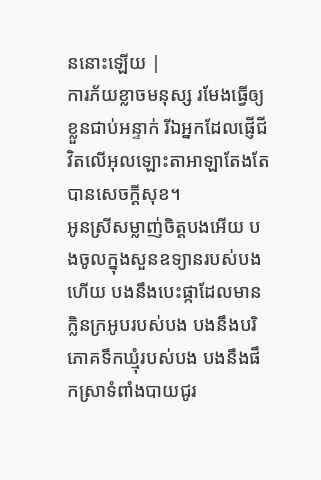ននោះឡើយ |
ការភ័យខ្លាចមនុស្ស រមែងធ្វើឲ្យខ្លួនជាប់អន្ទាក់ រីឯអ្នកដែលផ្ញើជីវិតលើអុលឡោះតាអាឡាតែងតែបានសេចក្ដីសុខ។
អូនស្រីសម្លាញ់ចិត្តបងអើយ បងចូលក្នុងសួនឧទ្យានរបស់បងហើយ បងនឹងបេះផ្កាដែលមានក្លិនក្រអូបរបស់បង បងនឹងបរិភោគទឹកឃ្មុំរបស់បង បងនឹងផឹកស្រាទំពាំងបាយជូរ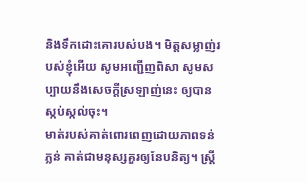និងទឹកដោះគោរបស់បង។ មិត្តសម្លាញ់របស់ខ្ញុំអើយ សូមអញ្ជើញពិសា សូមសប្បាយនឹងសេចក្ដីស្រឡាញ់នេះ ឲ្យបានស្កប់ស្កល់ចុះ។
មាត់របស់គាត់ពោរពេញដោយភាពទន់ភ្លន់ គាត់ជាមនុស្សគួរឲ្យនែបនិត្យ។ ស្ត្រី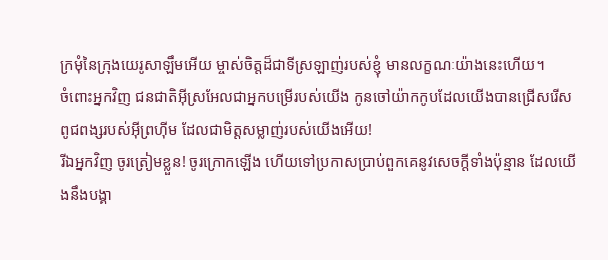ក្រមុំនៃក្រុងយេរូសាឡឹមអើយ ម្ចាស់ចិត្តដ៏ជាទីស្រឡាញ់របស់ខ្ញុំ មានលក្ខណៈយ៉ាងនេះហើយ។
ចំពោះអ្នកវិញ ជនជាតិអ៊ីស្រអែលជាអ្នកបម្រើរបស់យើង កូនចៅយ៉ាកកូបដែលយើងបានជ្រើសរើស ពូជពង្សរបស់អ៊ីព្រហ៊ីម ដែលជាមិត្តសម្លាញ់របស់យើងអើយ!
រីឯអ្នកវិញ ចូរត្រៀមខ្លួន! ចូរក្រោកឡើង ហើយទៅប្រកាសប្រាប់ពួកគេនូវសេចក្ដីទាំងប៉ុន្មាន ដែលយើងនឹងបង្គា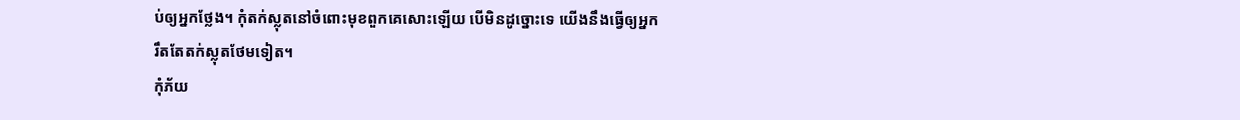ប់ឲ្យអ្នកថ្លែង។ កុំតក់ស្លុតនៅចំពោះមុខពួកគេសោះឡើយ បើមិនដូច្នោះទេ យើងនឹងធ្វើឲ្យអ្នករឹតតែតក់ស្លុតថែមទៀត។
កុំភ័យ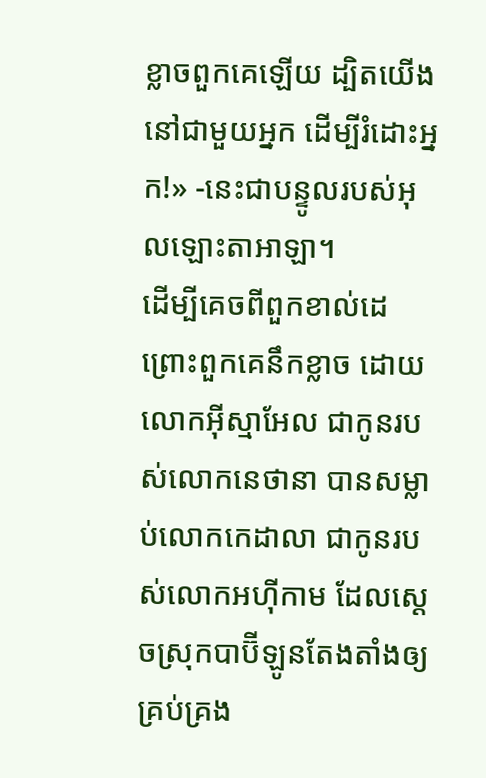ខ្លាចពួកគេឡើយ ដ្បិតយើងនៅជាមួយអ្នក ដើម្បីរំដោះអ្នក!» -នេះជាបន្ទូលរបស់អុលឡោះតាអាឡា។
ដើម្បីគេចពីពួកខាល់ដេ ព្រោះពួកគេនឹកខ្លាច ដោយលោកអ៊ីស្មាអែល ជាកូនរបស់លោកនេថានា បានសម្លាប់លោកកេដាលា ជាកូនរបស់លោកអហ៊ីកាម ដែលស្ដេចស្រុកបាប៊ីឡូនតែងតាំងឲ្យគ្រប់គ្រង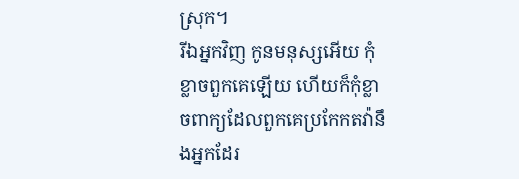ស្រុក។
រីឯអ្នកវិញ កូនមនុស្សអើយ កុំខ្លាចពួកគេឡើយ ហើយក៏កុំខ្លាចពាក្យដែលពួកគេប្រកែកតវ៉ានឹងអ្នកដែរ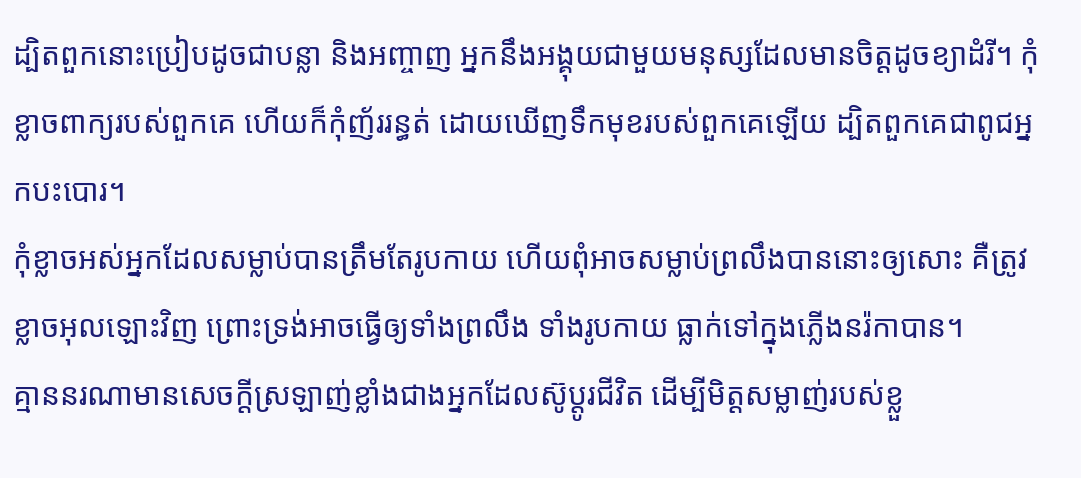ដ្បិតពួកនោះប្រៀបដូចជាបន្លា និងអញ្ចាញ អ្នកនឹងអង្គុយជាមួយមនុស្សដែលមានចិត្តដូចខ្យាដំរី។ កុំខ្លាចពាក្យរបស់ពួកគេ ហើយក៏កុំញ័ររន្ធត់ ដោយឃើញទឹកមុខរបស់ពួកគេឡើយ ដ្បិតពួកគេជាពូជអ្នកបះបោរ។
កុំខ្លាចអស់អ្នកដែលសម្លាប់បានត្រឹមតែរូបកាយ ហើយពុំអាចសម្លាប់ព្រលឹងបាននោះឲ្យសោះ គឺត្រូវខ្លាចអុលឡោះវិញ ព្រោះទ្រង់អាចធ្វើឲ្យទាំងព្រលឹង ទាំងរូបកាយ ធ្លាក់ទៅក្នុងភ្លើងនរ៉កាបាន។
គ្មាននរណាមានសេចក្ដីស្រឡាញ់ខ្លាំងជាងអ្នកដែលស៊ូប្ដូរជីវិត ដើម្បីមិត្ដសម្លាញ់របស់ខ្លួ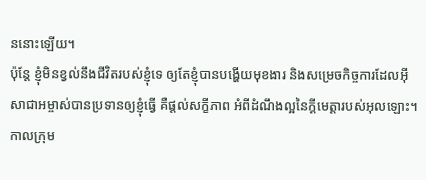ននោះឡើយ។
ប៉ុន្ដែ ខ្ញុំមិនខ្វល់នឹងជីវិតរបស់ខ្ញុំទេ ឲ្យតែខ្ញុំបានបង្ហើយមុខងារ និងសម្រេចកិច្ចការដែលអ៊ីសាជាអម្ចាស់បានប្រទានឲ្យខ្ញុំធ្វើ គឺផ្ដល់សក្ខីភាព អំពីដំណឹងល្អនៃក្តីមេត្តារបស់អុលឡោះ។
កាលក្រុម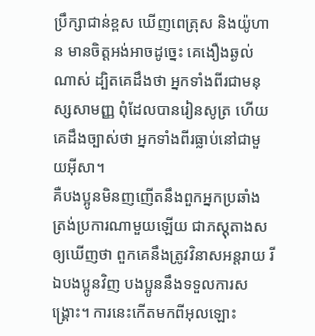ប្រឹក្សាជាន់ខ្ពស ឃើញពេត្រុស និងយ៉ូហាន មានចិត្ដអង់អាចដូច្នេះ គេងឿងឆ្ងល់ណាស់ ដ្បិតគេដឹងថា អ្នកទាំងពីរជាមនុស្សសាមញ្ញ ពុំដែលបានរៀនសូត្រ ហើយគេដឹងច្បាស់ថា អ្នកទាំងពីរធ្លាប់នៅជាមួយអ៊ីសា។
គឺបងប្អូនមិនញញើតនឹងពួកអ្នកប្រឆាំង ត្រង់ប្រការណាមួយឡើយ ជាភស្ដុតាងសឲ្យឃើញថា ពួកគេនឹងត្រូវវិនាសអន្ដរាយ រីឯបងប្អូនវិញ បងប្អូននឹងទទួលការសង្គ្រោះ។ ការនេះកើតមកពីអុលឡោះ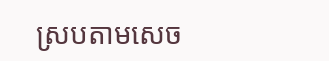ស្របតាមសេច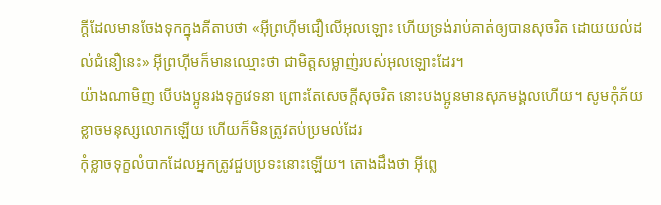ក្ដីដែលមានចែងទុកក្នុងគីតាបថា «អ៊ីព្រហ៊ីមជឿលើអុលឡោះ ហើយទ្រង់រាប់គាត់ឲ្យបានសុចរិត ដោយយល់ដល់ជំនឿនេះ» អ៊ីព្រហ៊ីមក៏មានឈ្មោះថា ជាមិត្ដសម្លាញ់របស់អុលឡោះដែរ។
យ៉ាងណាមិញ បើបងប្អូនរងទុក្ខវេទនា ព្រោះតែសេចក្ដីសុចរិត នោះបងប្អូនមានសុភមង្គលហើយ។ សូមកុំភ័យខ្លាចមនុស្សលោកឡើយ ហើយក៏មិនត្រូវតប់ប្រមល់ដែរ
កុំខ្លាចទុក្ខលំបាកដែលអ្នកត្រូវជួបប្រទះនោះឡើយ។ តោងដឹងថា អ៊ីព្លេ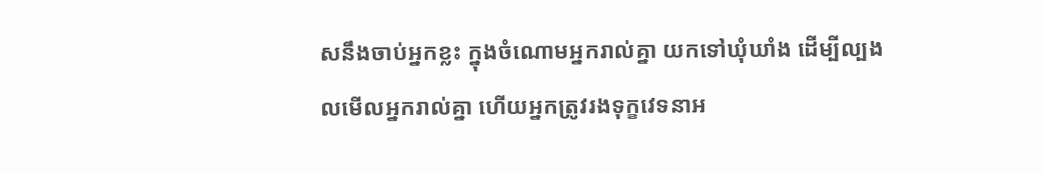សនឹងចាប់អ្នកខ្លះ ក្នុងចំណោមអ្នករាល់គ្នា យកទៅឃុំឃាំង ដើម្បីល្បងលមើលអ្នករាល់គ្នា ហើយអ្នកត្រូវរងទុក្ខវេទនាអ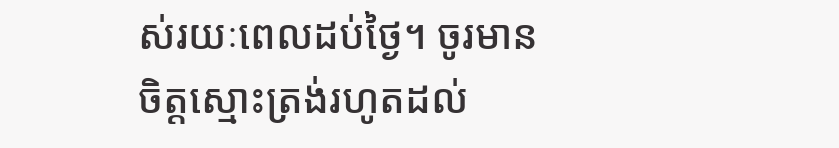ស់រយៈពេលដប់ថ្ងៃ។ ចូរមានចិត្ដស្មោះត្រង់រហូតដល់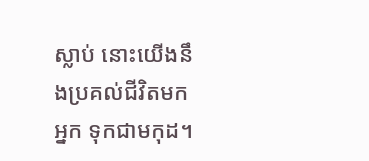ស្លាប់ នោះយើងនឹងប្រគល់ជីវិតមកអ្នក ទុកជាមកុដ។